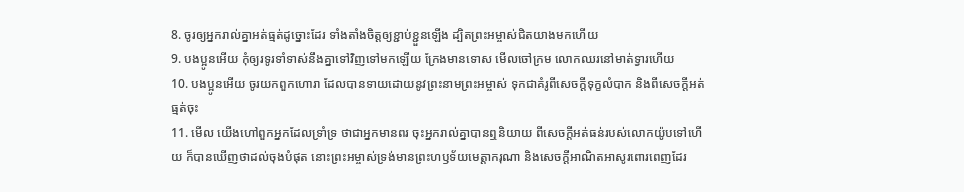8. ចូរឲ្យអ្នករាល់គ្នាអត់ធ្មត់ដូច្នោះដែរ ទាំងតាំងចិត្តឲ្យខ្ជាប់ខ្ជួនឡើង ដ្បិតព្រះអម្ចាស់ជិតយាងមកហើយ
9. បងប្អូនអើយ កុំឲ្យរទូរទាំទាស់នឹងគ្នាទៅវិញទៅមកឡើយ ក្រែងមានទោស មើលចៅក្រម លោកឈរនៅមាត់ទ្វារហើយ
10. បងប្អូនអើយ ចូរយកពួកហោរា ដែលបានទាយដោយនូវព្រះនាមព្រះអម្ចាស់ ទុកជាគំរូពីសេចក្ដីទុក្ខលំបាក និងពីសេចក្ដីអត់ធ្មត់ចុះ
11. មើល យើងហៅពួកអ្នកដែលទ្រាំទ្រ ថាជាអ្នកមានពរ ចុះអ្នករាល់គ្នាបានឮនិយាយ ពីសេចក្ដីអត់ធន់របស់លោកយ៉ូបទៅហើយ ក៏បានឃើញថាដល់ចុងបំផុត នោះព្រះអម្ចាស់ទ្រង់មានព្រះហឫទ័យមេត្តាករុណា និងសេចក្ដីអាណិតអាសូរពោរពេញដែរ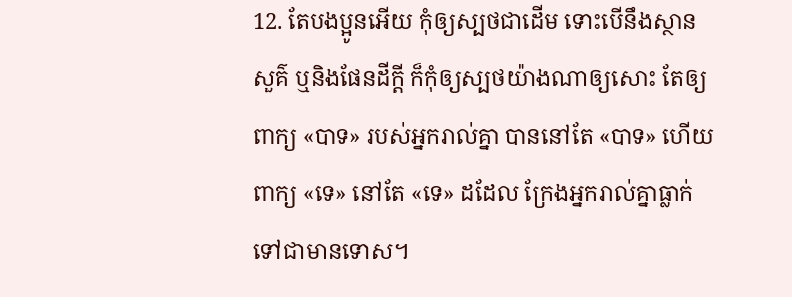12. តែបងប្អូនអើយ កុំឲ្យស្បថជាដើម ទោះបើនឹងស្ថានសួគ៌ ឬនិងផែនដីក្តី ក៏កុំឲ្យស្បថយ៉ាងណាឲ្យសោះ តែឲ្យពាក្យ «បាទ» របស់អ្នករាល់គ្នា បាននៅតែ «បាទ» ហើយពាក្យ «ទេ» នៅតែ «ទេ» ដដែល ក្រែងអ្នករាល់គ្នាធ្លាក់ទៅជាមានទោស។